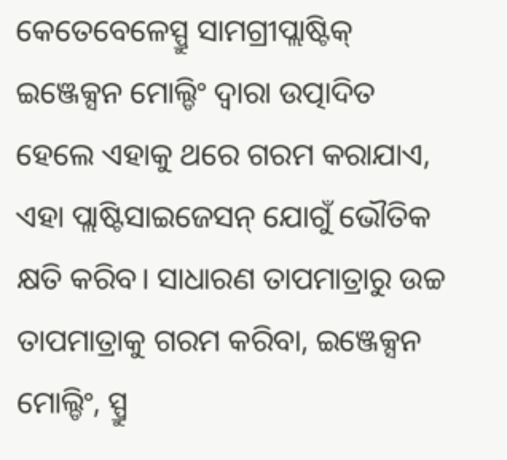କେତେବେଳେସ୍ପ୍ରୁ ସାମଗ୍ରୀପ୍ଲାଷ୍ଟିକ୍ ଇଞ୍ଜେକ୍ସନ ମୋଲ୍ଡିଂ ଦ୍ୱାରା ଉତ୍ପାଦିତ ହେଲେ ଏହାକୁ ଥରେ ଗରମ କରାଯାଏ, ଏହା ପ୍ଲାଷ୍ଟିସାଇଜେସନ୍ ଯୋଗୁଁ ଭୌତିକ କ୍ଷତି କରିବ। ସାଧାରଣ ତାପମାତ୍ରାରୁ ଉଚ୍ଚ ତାପମାତ୍ରାକୁ ଗରମ କରିବା, ଇଞ୍ଜେକ୍ସନ ମୋଲ୍ଡିଂ, ସ୍ପ୍ରୁ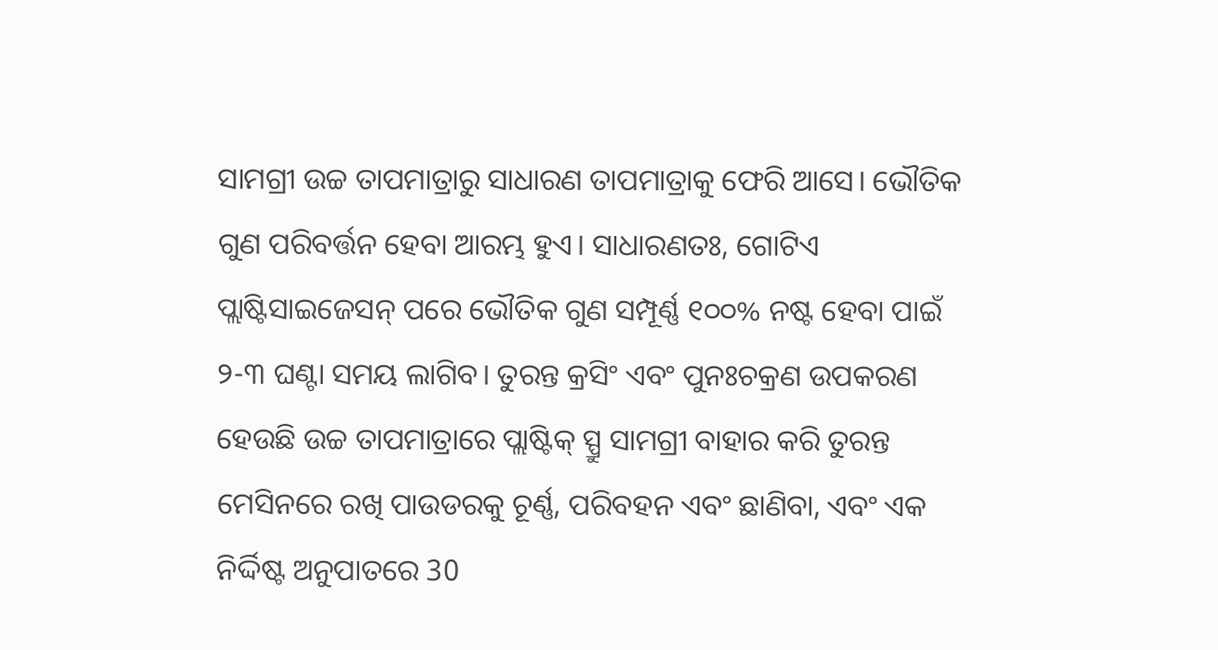ସାମଗ୍ରୀ ଉଚ୍ଚ ତାପମାତ୍ରାରୁ ସାଧାରଣ ତାପମାତ୍ରାକୁ ଫେରି ଆସେ। ଭୌତିକ ଗୁଣ ପରିବର୍ତ୍ତନ ହେବା ଆରମ୍ଭ ହୁଏ। ସାଧାରଣତଃ, ଗୋଟିଏ ପ୍ଲାଷ୍ଟିସାଇଜେସନ୍ ପରେ ଭୌତିକ ଗୁଣ ସମ୍ପୂର୍ଣ୍ଣ ୧୦୦% ନଷ୍ଟ ହେବା ପାଇଁ ୨-୩ ଘଣ୍ଟା ସମୟ ଲାଗିବ। ତୁରନ୍ତ କ୍ରସିଂ ଏବଂ ପୁନଃଚକ୍ରଣ ଉପକରଣ ହେଉଛି ଉଚ୍ଚ ତାପମାତ୍ରାରେ ପ୍ଲାଷ୍ଟିକ୍ ସ୍ପ୍ରୁ ସାମଗ୍ରୀ ବାହାର କରି ତୁରନ୍ତ ମେସିନରେ ରଖି ପାଉଡରକୁ ଚୂର୍ଣ୍ଣ, ପରିବହନ ଏବଂ ଛାଣିବା, ଏବଂ ଏକ ନିର୍ଦ୍ଦିଷ୍ଟ ଅନୁପାତରେ 30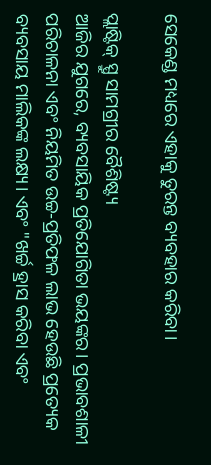ସେକେଣ୍ଡ ମଧ୍ୟରେ ଏହାକୁ ତୁରନ୍ତ ବ୍ୟବହାର କରିବା।

ପ୍ଲାଷ୍ଟିକ୍ ସ୍ପ୍ରୁ ସାମଗ୍ରୀର ବୈଶିଷ୍ଟ୍ୟ
ଆଜିର ଯୁଗରେ, ବ୍ୟବସାୟିକ ପ୍ରତିଯୋଗିତା ଭୟଙ୍କର। ପ୍ରଭାବଶାଳୀ ପରିଚାଳନା ଏବଂ ନିୟମିତ ଉଚ୍ଚ-ପ୍ରତିଫଳ ଲାଭ ହେଉଛି ପ୍ରତ୍ୟେକ ବ୍ୟବସାୟ ମାଲିକଙ୍କ ଲକ୍ଷ୍ୟ। ଏବଂ "ଖର୍ଚ୍ଚ ହ୍ରାସ କରିବା ଏବଂ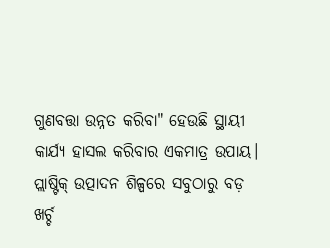ଗୁଣବତ୍ତା ଉନ୍ନତ କରିବା" ହେଉଛି ସ୍ଥାୟୀ କାର୍ଯ୍ୟ ହାସଲ କରିବାର ଏକମାତ୍ର ଉପାୟ। ପ୍ଲାଷ୍ଟିକ୍ ଉତ୍ପାଦନ ଶିଳ୍ପରେ ସବୁଠାରୁ ବଡ଼ ଖର୍ଚ୍ଚ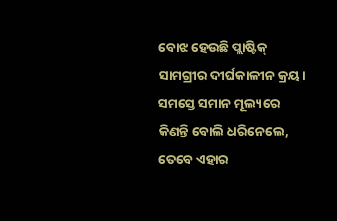ବୋଝ ହେଉଛି ପ୍ଲାଷ୍ଟିକ୍ ସାମଗ୍ରୀର ଦୀର୍ଘକାଳୀନ କ୍ରୟ। ସମସ୍ତେ ସମାନ ମୂଲ୍ୟରେ କିଣନ୍ତି ବୋଲି ଧରିନେଲେ, ତେବେ ଏହାର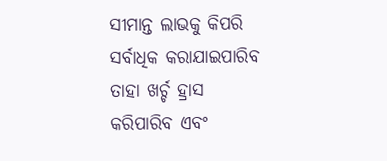ସୀମାନ୍ତ ଲାଭକୁ କିପରି ସର୍ବାଧିକ କରାଯାଇପାରିବ ତାହା ଖର୍ଚ୍ଚ ହ୍ରାସ କରିପାରିବ ଏବଂ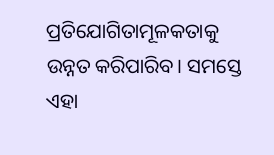ପ୍ରତିଯୋଗିତାମୂଳକତାକୁ ଉନ୍ନତ କରିପାରିବ। ସମସ୍ତେ ଏହା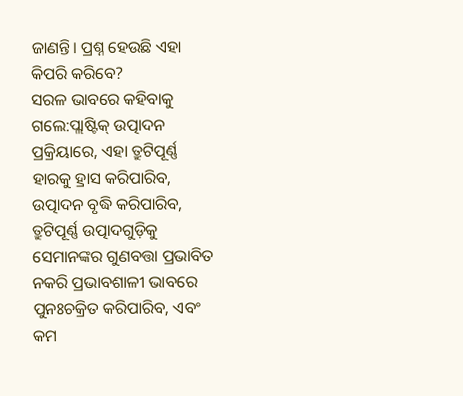ଜାଣନ୍ତି। ପ୍ରଶ୍ନ ହେଉଛି ଏହା କିପରି କରିବେ?
ସରଳ ଭାବରେ କହିବାକୁ ଗଲେ:ପ୍ଲାଷ୍ଟିକ୍ ଉତ୍ପାଦନ ପ୍ରକ୍ରିୟାରେ, ଏହା ତ୍ରୁଟିପୂର୍ଣ୍ଣ ହାରକୁ ହ୍ରାସ କରିପାରିବ, ଉତ୍ପାଦନ ବୃଦ୍ଧି କରିପାରିବ, ତ୍ରୁଟିପୂର୍ଣ୍ଣ ଉତ୍ପାଦଗୁଡ଼ିକୁ ସେମାନଙ୍କର ଗୁଣବତ୍ତା ପ୍ରଭାବିତ ନକରି ପ୍ରଭାବଶାଳୀ ଭାବରେ ପୁନଃଚକ୍ରିତ କରିପାରିବ, ଏବଂ କମ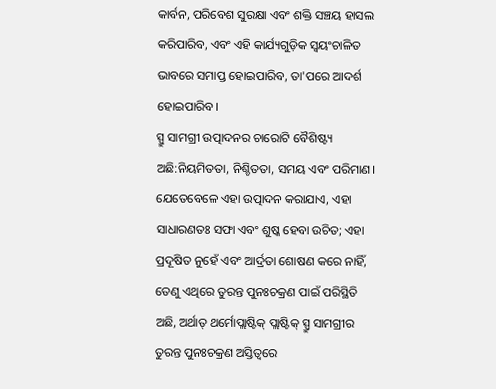କାର୍ବନ, ପରିବେଶ ସୁରକ୍ଷା ଏବଂ ଶକ୍ତି ସଞ୍ଚୟ ହାସଲ କରିପାରିବ, ଏବଂ ଏହି କାର୍ଯ୍ୟଗୁଡ଼ିକ ସ୍ୱୟଂଚାଳିତ ଭାବରେ ସମାପ୍ତ ହୋଇପାରିବ, ତା'ପରେ ଆଦର୍ଶ ହୋଇପାରିବ।
ସ୍ପ୍ରୁ ସାମଗ୍ରୀ ଉତ୍ପାଦନର ଚାରୋଟି ବୈଶିଷ୍ଟ୍ୟ ଅଛି:ନିୟମିତତା, ନିଶ୍ଚିତତା, ସମୟ ଏବଂ ପରିମାଣ।
ଯେତେବେଳେ ଏହା ଉତ୍ପାଦନ କରାଯାଏ, ଏହା ସାଧାରଣତଃ ସଫା ଏବଂ ଶୁଷ୍କ ହେବା ଉଚିତ; ଏହା ପ୍ରଦୂଷିତ ନୁହେଁ ଏବଂ ଆର୍ଦ୍ରତା ଶୋଷଣ କରେ ନାହିଁ, ତେଣୁ ଏଥିରେ ତୁରନ୍ତ ପୁନଃଚକ୍ରଣ ପାଇଁ ପରିସ୍ଥିତି ଅଛି, ଅର୍ଥାତ୍ ଥର୍ମୋପ୍ଲାଷ୍ଟିକ୍ ପ୍ଲାଷ୍ଟିକ୍ ସ୍ପ୍ରୁ ସାମଗ୍ରୀର ତୁରନ୍ତ ପୁନଃଚକ୍ରଣ ଅସ୍ତିତ୍ୱରେ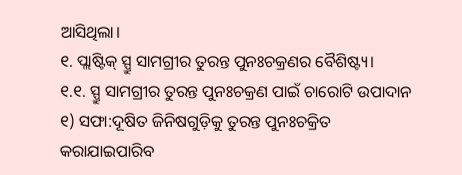ଆସିଥିଲା।
୧. ପ୍ଲାଷ୍ଟିକ୍ ସ୍ପ୍ରୁ ସାମଗ୍ରୀର ତୁରନ୍ତ ପୁନଃଚକ୍ରଣର ବୈଶିଷ୍ଟ୍ୟ।
୧.୧. ସ୍ପ୍ରୁ ସାମଗ୍ରୀର ତୁରନ୍ତ ପୁନଃଚକ୍ରଣ ପାଇଁ ଚାରୋଟି ଉପାଦାନ
୧) ସଫା:ଦୂଷିତ ଜିନିଷଗୁଡ଼ିକୁ ତୁରନ୍ତ ପୁନଃଚକ୍ରିତ କରାଯାଇପାରିବ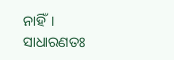ନାହିଁ। ସାଧାରଣତଃ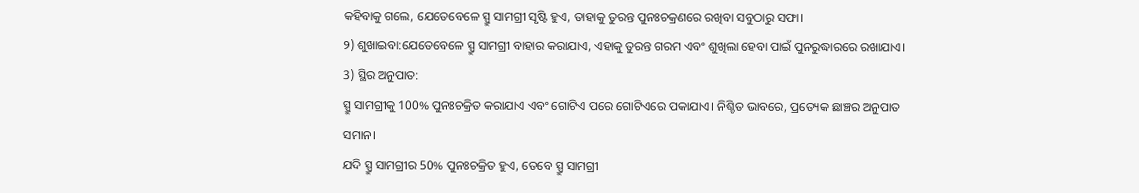କହିବାକୁ ଗଲେ, ଯେତେବେଳେ ସ୍ପ୍ରୁ ସାମଗ୍ରୀ ସୃଷ୍ଟି ହୁଏ, ତାହାକୁ ତୁରନ୍ତ ପୁନଃଚକ୍ରଣରେ ରଖିବା ସବୁଠାରୁ ସଫା।
୨) ଶୁଖାଇବା:ଯେତେବେଳେ ସ୍ପ୍ରୁ ସାମଗ୍ରୀ ବାହାର କରାଯାଏ, ଏହାକୁ ତୁରନ୍ତ ଗରମ ଏବଂ ଶୁଖିଲା ହେବା ପାଇଁ ପୁନରୁଦ୍ଧାରରେ ରଖାଯାଏ।
3) ସ୍ଥିର ଅନୁପାତ:
ସ୍ପ୍ରୁ ସାମଗ୍ରୀକୁ 100% ପୁନଃଚକ୍ରିତ କରାଯାଏ ଏବଂ ଗୋଟିଏ ପରେ ଗୋଟିଏରେ ପକାଯାଏ। ନିଶ୍ଚିତ ଭାବରେ, ପ୍ରତ୍ୟେକ ଛାଞ୍ଚର ଅନୁପାତ ସମାନ।
ଯଦି ସ୍ପ୍ରୁ ସାମଗ୍ରୀର 50% ପୁନଃଚକ୍ରିତ ହୁଏ, ତେବେ ସ୍ପ୍ରୁ ସାମଗ୍ରୀ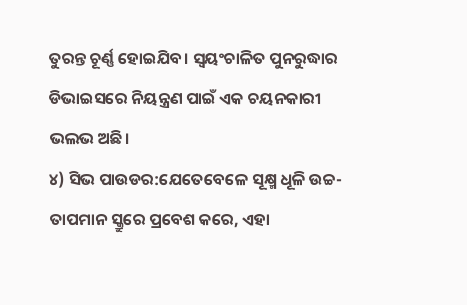ତୁରନ୍ତ ଚୂର୍ଣ୍ଣ ହୋଇଯିବ। ସ୍ୱୟଂଚାଳିତ ପୁନରୁଦ୍ଧାର ଡିଭାଇସରେ ନିୟନ୍ତ୍ରଣ ପାଇଁ ଏକ ଚୟନକାରୀ ଭଲଭ ଅଛି।
୪) ସିଭ ପାଉଡର:ଯେତେବେଳେ ସୂକ୍ଷ୍ମ ଧୂଳି ଉଚ୍ଚ-ତାପମାନ ସ୍କ୍ରୁରେ ପ୍ରବେଶ କରେ, ଏହା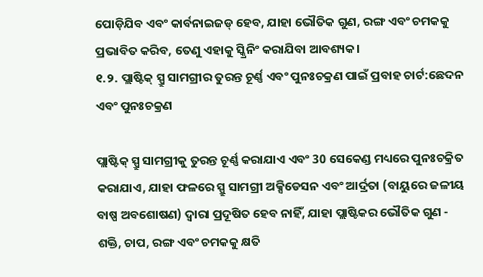ପୋଡ଼ିଯିବ ଏବଂ କାର୍ବନାଇଜଡ୍ ହେବ, ଯାହା ଭୌତିକ ଗୁଣ, ରଙ୍ଗ ଏବଂ ଚମକକୁ ପ୍ରଭାବିତ କରିବ, ତେଣୁ ଏହାକୁ ସ୍କ୍ରିନିଂ କରାଯିବା ଆବଶ୍ୟକ।
୧.୨. ପ୍ଲାଷ୍ଟିକ୍ ସ୍ପ୍ରୁ ସାମଗ୍ରୀର ତୁରନ୍ତ ଚୂର୍ଣ୍ଣ ଏବଂ ପୁନଃଚକ୍ରଣ ପାଇଁ ପ୍ରବାହ ଚାର୍ଟ:ଛେଦନ ଏବଂ ପୁନଃଚକ୍ରଣ

ପ୍ଲାଷ୍ଟିକ୍ ସ୍ପ୍ରୁ ସାମଗ୍ରୀକୁ ତୁରନ୍ତ ଚୂର୍ଣ୍ଣ କରାଯାଏ ଏବଂ 30 ସେକେଣ୍ଡ ମଧ୍ୟରେ ପୁନଃଚକ୍ରିତ କରାଯାଏ, ଯାହା ଫଳରେ ସ୍ପ୍ରୁ ସାମଗ୍ରୀ ଅକ୍ସିଡେସନ ଏବଂ ଆର୍ଦ୍ରତା (ବାୟୁରେ ଜଳୀୟ ବାଷ୍ପ ଅବଶୋଷଣ) ଦ୍ୱାରା ପ୍ରଦୂଷିତ ହେବ ନାହିଁ, ଯାହା ପ୍ଲାଷ୍ଟିକର ଭୌତିକ ଗୁଣ - ଶକ୍ତି, ଚାପ, ରଙ୍ଗ ଏବଂ ଚମକକୁ କ୍ଷତି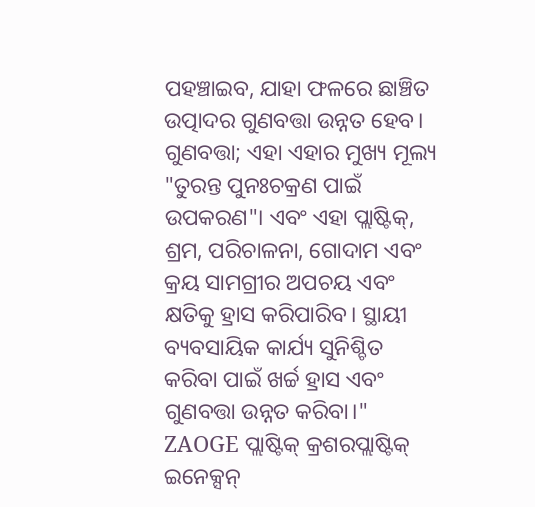ପହଞ୍ଚାଇବ, ଯାହା ଫଳରେ ଛାଞ୍ଚିତ ଉତ୍ପାଦର ଗୁଣବତ୍ତା ଉନ୍ନତ ହେବ। ଗୁଣବତ୍ତା; ଏହା ଏହାର ମୁଖ୍ୟ ମୂଲ୍ୟ "ତୁରନ୍ତ ପୁନଃଚକ୍ରଣ ପାଇଁ ଉପକରଣ"। ଏବଂ ଏହା ପ୍ଲାଷ୍ଟିକ୍, ଶ୍ରମ, ପରିଚାଳନା, ଗୋଦାମ ଏବଂ କ୍ରୟ ସାମଗ୍ରୀର ଅପଚୟ ଏବଂ କ୍ଷତିକୁ ହ୍ରାସ କରିପାରିବ। ସ୍ଥାୟୀ ବ୍ୟବସାୟିକ କାର୍ଯ୍ୟ ସୁନିଶ୍ଚିତ କରିବା ପାଇଁ ଖର୍ଚ୍ଚ ହ୍ରାସ ଏବଂ ଗୁଣବତ୍ତା ଉନ୍ନତ କରିବା।"
ZAOGE ପ୍ଲାଷ୍ଟିକ୍ କ୍ରଶରପ୍ଲାଷ୍ଟିକ୍ ଇନେକ୍ସନ୍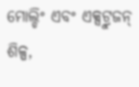ମୋଲ୍ଡିଂ ଏବଂ ଏକ୍ସଟ୍ରୁଜନ୍ ଶିଳ୍ପ,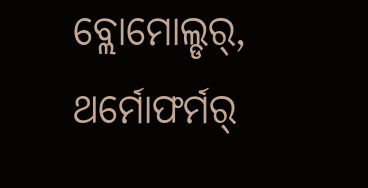ବ୍ଲୋମୋଲ୍ଡର୍, ଥର୍ମୋଫର୍ମର୍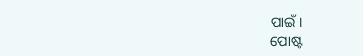ପାଇଁ।
ପୋଷ୍ଟ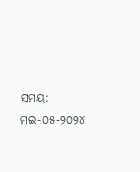ସମୟ: ମଇ-୦୫-୨୦୨୪